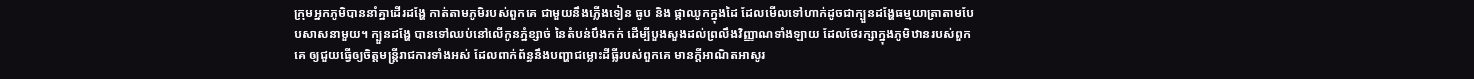ក្រុមអ្នកភូមិបាននាំគ្នាដើរដង្ហែ កាត់តាមភូមិរបស់ពួកគេ ជាមួយនឹងភ្លើងទៀន ធូប និង ផ្កាឈូកក្នុងដៃ ដែលមើលទៅហាក់ដូចជាក្បួនដង្ហែធម្មយាត្រាតាមបែបសាសនាមួយ។ ក្បួនដង្ហែ បានទៅឈប់នៅលើកូនភ្នំខ្សាច់ នៃតំបន់បឹងកក់ ដើម្បីបួងសួងដល់ព្រលឹងវិញ្ញាណទាំងឡាយ ដែលថែរក្សាក្នុងភូមិឋានរបស់ពួកគេ ឲ្យជួយធ្វើឲ្យចិត្តមន្ត្រីរាជការទាំងអស់ ដែលពាក់ព័ន្ធនឹងបញ្ហាជម្លោះដីធ្លីរបស់ពួកគេ មានក្ដីអាណិតអាសូរ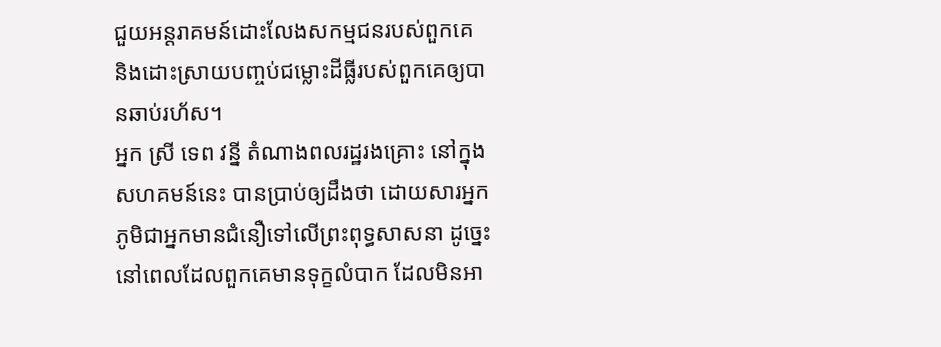ជួយអន្តរាគមន៍ដោះលែងសកម្មជនរបស់ពួកគេ និងដោះស្រាយបញ្ចប់ជម្លោះដីធ្លីរបស់ពួកគេឲ្យបានឆាប់រហ័ស។
អ្នក ស្រី ទេព វន្នី តំណាងពលរដ្ឋរងគ្រោះ នៅក្នុងសហគមន៍នេះ បានប្រាប់ឲ្យដឹងថា ដោយសារអ្នកភូមិជាអ្នកមានជំនឿទៅលើព្រះពុទ្ធសាសនា ដូច្នេះនៅពេលដែលពួកគេមានទុក្ខលំបាក ដែលមិនអា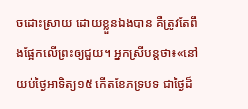ចដោះស្រាយ ដោយខ្លួនឯងបាន គឺត្រូវតែពឹងផ្អែកលើព្រះឲ្យជួយ។ អ្នកស្រីបន្តថា៖«នៅយប់ថ្ងៃអាទិត្យ១៥ កើតខែភទ្របទ ជាថ្ងៃដ៏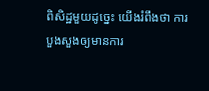ពិសិដ្ឋមួយដូច្នេះ យើងរំពឹងថា ការបួងសួងឲ្យមានការ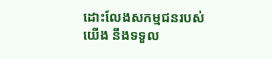ដោះលែងសកម្មជនរបស់យើង នឹងទទួល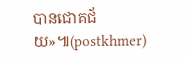បានជោគជ័យ»៕(postkhmer)